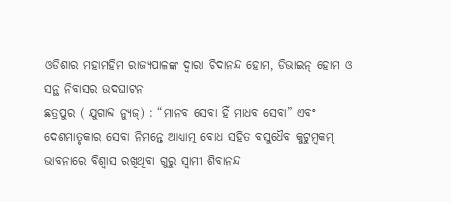ଓଡିଶାର ମହାମହିମ ରାଜ୍ୟପାଳଙ୍କ ଦ୍ୱାରା ଚିଦାନନ୍ଦ ହୋମ, ଡିଭାଇନ୍ ହୋମ ଓ ସନ୍ଥ ନିବାସର ଉଦଘାଟନ
ଛତ୍ରପୁର ( ଯୁଗାବ୍ଦ ନ୍ୟୁଜ୍) : “ମାନବ ସେବା ହିଁ ମାଧବ ସେବା” ଏବଂ ଦେଶମାତୃକାର ସେବା ନିମନ୍ତେ ଆଧ୍ୟାତ୍ମ ବୋଧ ସହିତ ବସୁଧୈବ କୁଟୁମ୍ବକମ୍ ଭାବନାରେ ବିଶ୍ୱାସ ରଖିଥିବା ଗୁରୁ ସ୍ୱାମୀ ଶିବାନନ୍ଦ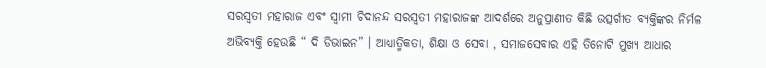ସରସ୍ୱତୀ ମହାରାଜ ଏବଂ ସ୍ୱାମୀ ଚିଦାନନ୍ଦ ସରସ୍ୱତୀ ମହାରାଜଙ୍କ ଆଦର୍ଶରେ ଅନୁପ୍ରାଣୀତ କିଛି ଉତ୍ସର୍ଗୀତ ବ୍ୟକ୍ତିଙ୍କର ନିର୍ମଳ ଅଭିବ୍ୟକ୍ତି ହେଉଛି “ ଦି ଡିଭାଇନ” । ଆଧ୍ୟାତ୍ମିକତା, ଶିକ୍ଷା ଓ ସେବା , ସମାଜସେବାର ଏହି ତିନୋଟି ମୁଖ୍ୟ ଆଧାର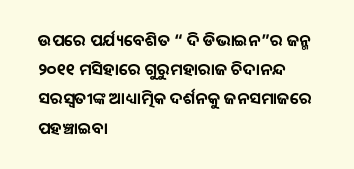ଉପରେ ପର୍ଯ୍ୟବେଶିତ “ ଦି ଡିଭାଇନ”ର ଜନ୍ମ ୨୦୧୧ ମସିହାରେ ଗୁରୁମହାରାଜ ଚିଦାନନ୍ଦ ସରସ୍ୱତୀଙ୍କ ଆଧ୍ୟାତ୍ମିକ ଦର୍ଶନକୁ ଜନସମାଜରେ ପହଞ୍ଚାଇବା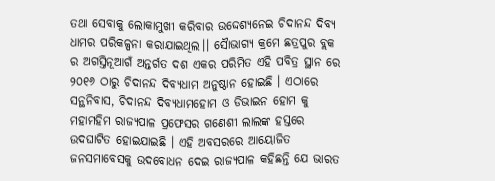ତଥା ସେବାକୁ ଲୋକାମୁଖୀ କରିବାର ଉଦ୍ଦେଶ୍ୟନେଇ ଚିଦାନନ୍ଦ ଦିବ୍ୟ ଧାମର ପରିକଳ୍ପନା କରାଯାଇଥିଲ।। ସୈାଭାଗ୍ୟ କ୍ରମେ ଛତ୍ରପୁର ବ୍ଲକ ର ଅଗସ୍ତିନୂଆଗଁ ଅନ୍ତର୍ଗତ ଦଶ ଏକର ପରିମିତ ଏହି ପବିତ୍ର ସ୍ଥାନ ରେ ୨୦୧୬ ଠାରୁ ଚିଦାନନ୍ଦ ଦିବ୍ୟଧାମ ଅନୁଷ୍ଠାନ ହୋଇଛି । ଏଠାରେ ସନ୍ଥନିବାସ, ଚିଦାନନ୍ଦ ଦିବ୍ୟଧାମହୋମ ଓ ଡିଭାଇନ ହୋମ କୁ ମହାମହିମ ରାଜ୍ୟପାଳ ପ୍ରଫେସର ଗଣେଶୀ ଲାଲଙ୍କ ହସ୍ତରେ ଉଦଘାଟିତ ହୋଇଯାଇଛି । ଏହି ଅବସରରେ ଆୟୋଜିତ ଜନସମାବେସକୁ ଉଦବୋଧନ ଦେଇ ରାଜ୍ୟପାଳ କହିଛନ୍ତି ଯେ ଭାରତ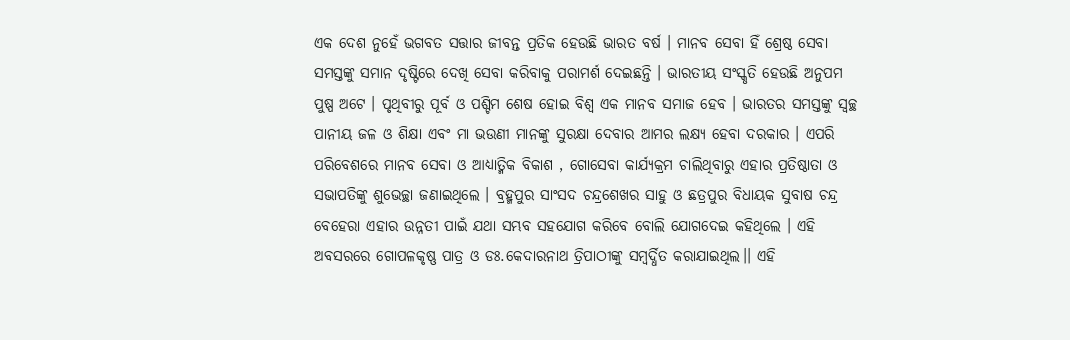ଏକ ଦେଶ ନୁହେଁ ଭଗବତ ସତ୍ତାର ଜୀବନ୍ତ ପ୍ରତିକ ହେଉଛି ଭାରତ ବର୍ଷ । ମାନବ ସେବା ହିଁ ଶ୍ରେଷ୍ଠ ସେବା ସମସ୍ତଙ୍କୁ ସମାନ ଦୃଷ୍ଟିରେ ଦେଖି ସେବା କରିବାକୁ ପରାମର୍ଶ ଦେଇଛନ୍ତି । ଭାରତୀୟ ସଂସ୍କୃତି ହେଉଛି ଅନୁପମ ପୁଷ୍ପ ଅଟେ । ପୃଥିବୀରୁ ପୂର୍ବ ଓ ପଶ୍ଚିମ ଶେଷ ହୋଇ ବିଶ୍ୱ ଏକ ମାନବ ସମାଜ ହେବ । ଭାରତର ସମସ୍ତଙ୍କୁ ସ୍ୱଚ୍ଛ ପାନୀୟ ଜଳ ଓ ଶିକ୍ଷା ଏବଂ ମା ଭଉଣୀ ମାନଙ୍କୁ ସୁରକ୍ଷା ଦେବାର ଆମର ଲକ୍ଷ୍ୟ ହେବା ଦରକାର । ଏପରି ପରିବେଶରେ ମାନବ ସେବା ଓ ଆଧ୍ୟାତ୍ମିକ ବିକାଶ , ଗୋସେବା କାର୍ଯ୍ୟକ୍ରମ ଚାଲିଥିବାରୁ ଏହାର ପ୍ରତିଷ୍ଠାତା ଓ ସଭାପତିଙ୍କୁ ଶୁଭେଚ୍ଛା ଜଣାଇଥିଲେ । ବ୍ରହ୍ମପୁର ସାଂସଦ ଚନ୍ଦ୍ରଶେଖର ସାହୁ ଓ ଛତ୍ରପୁର ବିଧାୟକ ସୁବାଷ ଚନ୍ଦ୍ର ବେହେରା ଏହାର ଉନ୍ନତୀ ପାଇଁ ଯଥା ସମ୍ଭବ ସହଯୋଗ କରିବେ ବୋଲି ଯୋଗଦେଇ କହିଥିଲେ । ଏହି ଅବସରରେ ଗୋପଳକୃଷ୍ଣ ପାତ୍ର ଓ ଡଃ.କେଦାରନାଥ ତ୍ରିପାଠୀଙ୍କୁ ସମ୍ବର୍ଦ୍ଧିତ କରାଯାଇଥିଲ।। ଏହି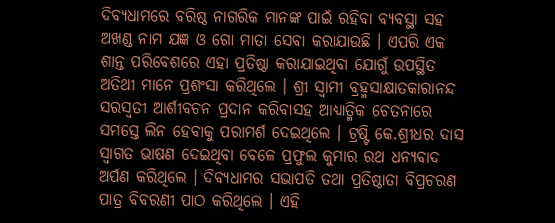ଦିବ୍ୟଧାମରେ ବରିଷ୍ଠ ନାଗରିକ ମାନଙ୍କ ପାଇଁ ରହିବା ବ୍ୟବସ୍ଥା ସହ ଅଖଣ୍ଡ ନାମ ଯଜ୍ଞ ଓ ଗୋ ମାତା ସେବା କରାଯାଉଛି । ଏପରି ଏକ ଶାନ୍ତ ପରିବେଶରେ ଏହା ପ୍ରତିଷ୍ଠା କରାଯାଇଥିବା ଯୋଗୁଁ ଉପସ୍ଥିତ ଅତିଥୀ ମାନେ ପ୍ରଶଂସା କରିଥିଲେ । ଶ୍ରୀ ସ୍ୱାମୀ ବ୍ରହ୍ମସାକ୍ଷାତକାରାନନ୍ଦ ସରସ୍ୱତୀ ଆର୍ଶୀବଚନ ପ୍ରଦାନ କରିବାସହ ଆଧ୍ୟାତ୍ମିକ ଚେତନାରେ ସମସ୍ତେ ଲିନ ହେବାକୁ ପରାମର୍ଶ ଦେଇଥିଲେ । ଟ୍ରଷ୍ଟି କେ.ଶ୍ରୀଧର ଦାସ ସ୍ୱାଗତ ଭାଷଣ ଦେଇଥିବା ବେଳେ ପ୍ରଫୁଲ କୁମାର ରଥ ଧନ୍ୟବାଦ ଅର୍ପଣ କରିଥିଲେ । ଦିବ୍ୟଧାମର ସଭାପତି ତଥା ପ୍ରତିଷ୍ଠାତା ବିପ୍ରଚରଣ ପାତ୍ର ବିବରଣୀ ପାଠ କରିଥିଲେ । ଏହି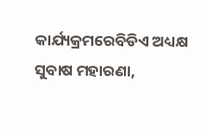କାର୍ଯ୍ୟକ୍ରମରେବିଡିଏ ଅଧ୍ୟକ୍ଷ ସୁବାଷ ମହାରଣା,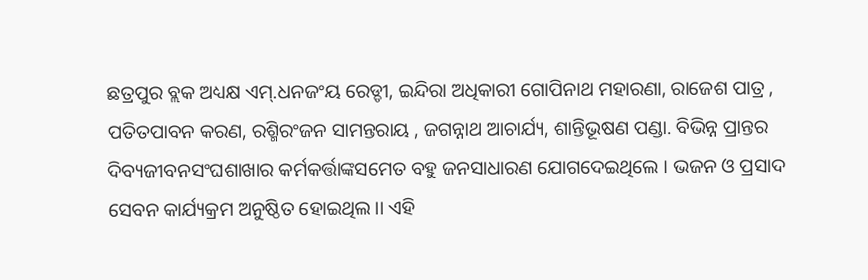ଛତ୍ରପୁର ବ୍ଲକ ଅଧ୍ୟକ୍ଷ ଏମ୍.ଧନଜଂୟ ରେଡ୍ଡୀ, ଇନ୍ଦିରା ଅଧିକାରୀ ଗୋପିନାଥ ମହାରଣା, ରାଜେଶ ପାତ୍ର , ପତିତପାବନ କରଣ, ରଶ୍ମିରଂଜନ ସାମନ୍ତରାୟ , ଜଗନ୍ନାଥ ଆଚାର୍ଯ୍ୟ, ଶାନ୍ତିଭୂଷଣ ପଣ୍ଡା. ବିଭିନ୍ନ ପ୍ରାନ୍ତର ଦିବ୍ୟଜୀବନସଂଘଶାଖାର କର୍ମକର୍ତ୍ତାଙ୍କସମେତ ବହୁ ଜନସାଧାରଣ ଯୋଗଦେଇଥିଲେ । ଭଜନ ଓ ପ୍ରସାଦ ସେବନ କାର୍ଯ୍ୟକ୍ରମ ଅନୁଷ୍ଠିତ ହୋଇଥିଲ।। ଏହି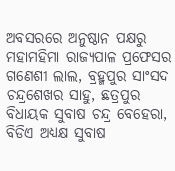ଅବସରରେ ଅନୁଷ୍ଠାନ ପକ୍ଷରୁ ମହାମହିମା ରାଜ୍ୟପାଳ ପ୍ରଫେସର ଗଣେଶୀ ଲାଲ, ବ୍ରହ୍ମପୁର ସାଂସଦ ଚନ୍ଦ୍ରଶେଖର ସାହୁ, ଛତ୍ରପୁର ବିଧାୟକ ସୁବାଷ ଚନ୍ଦ୍ର ବେହେରା, ବିଡିଏ ଅଧ୍ୟକ୍ଷ ସୁବାଷ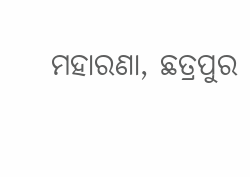ମହାରଣା, ଛତ୍ରପୁର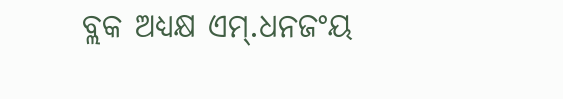ବ୍ଲକ ଅଧ୍ୟକ୍ଷ ଏମ୍.ଧନଜଂୟ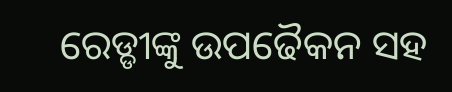ରେଡ୍ଡୀଙ୍କୁ ଉପଢୈକନ ସହ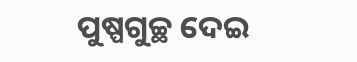ପୁଷ୍ପଗୁଚ୍ଛ ଦେଇ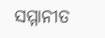ସମ୍ମାନୀତ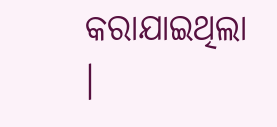କରାଯାଇଥିଲା ।